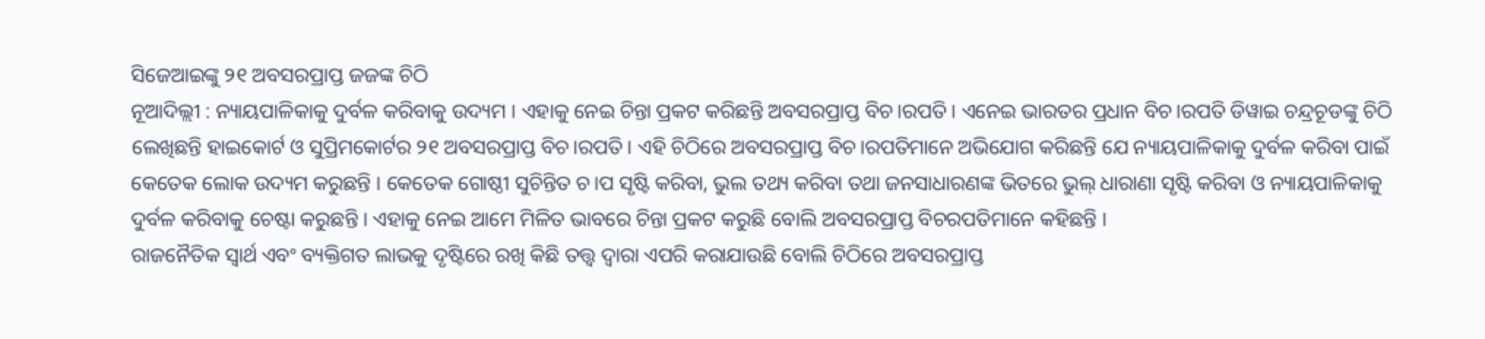ସିଜେଆଇଙ୍କୁ ୨୧ ଅବସରପ୍ରାପ୍ତ ଜଜଙ୍କ ଚିଠି
ନୂଆଦିଲ୍ଲୀ : ନ୍ୟାୟପାଳିକାକୁ ଦୁର୍ବଳ କରିବାକୁ ଉଦ୍ୟମ । ଏହାକୁ ନେଇ ଚିନ୍ତା ପ୍ରକଟ କରିଛନ୍ତି ଅବସରପ୍ରାପ୍ତ ବିଚ।ରପତି । ଏନେଇ ଭାରତର ପ୍ରଧାନ ବିଚ।ରପତି ଡିୱାଇ ଚନ୍ଦ୍ରଚୂଡଙ୍କୁ ଚିଠି ଲେଖିଛନ୍ତି ହାଇକୋର୍ଟ ଓ ସୁପ୍ରିମକୋର୍ଟର ୨୧ ଅବସରପ୍ରାପ୍ତ ବିଚ।ରପତି । ଏହି ଚିଠିରେ ଅବସରପ୍ରାପ୍ତ ବିଚ।ରପତିମାନେ ଅଭିଯୋଗ କରିଛନ୍ତି ଯେ ନ୍ୟାୟପାଳିକାକୁ ଦୁର୍ବଳ କରିବା ପାଇଁ କେତେକ ଲୋକ ଉଦ୍ୟମ କରୁଛନ୍ତି । କେତେକ ଗୋଷ୍ଠୀ ସୁଚିନ୍ତିତ ଚ।ପ ସୃଷ୍ଟି କରିବା, ଭୁଲ ତଥ୍ୟ କରିବା ତଥା ଜନସାଧାରଣଙ୍କ ଭିତରେ ଭୁଲ୍ ଧାରାଣା ସୃଷ୍ଟି କରିବା ଓ ନ୍ୟାୟପାଳିକାକୁ ଦୁର୍ବଳ କରିବାକୁ ଚେଷ୍ଟା କରୁଛନ୍ତି । ଏହାକୁ ନେଇ ଆମେ ମିଳିତ ଭାବରେ ଚିନ୍ତା ପ୍ରକଟ କରୁଛି ବୋଲି ଅବସରପ୍ରାପ୍ତ ବିଚରପତିମାନେ କହିଛନ୍ତି ।
ରାଜନୈତିକ ସ୍ୱାର୍ଥ ଏବଂ ବ୍ୟକ୍ତିଗତ ଲାଭକୁ ଦୃଷ୍ଟିରେ ରଖି କିଛି ତତ୍ତ୍ୱ ଦ୍ୱାରା ଏପରି କରାଯାଉଛି ବୋଲି ଚିଠିରେ ଅବସରପ୍ରାପ୍ତ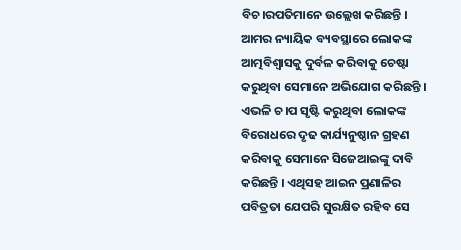ବିଚ।ରପତିମାନେ ଉଲ୍ଲେଖ କରିଛନ୍ତି । ଆମର ନ୍ୟାୟିକ ବ୍ୟବସ୍ଥାରେ ଲୋକଙ୍କ ଆତ୍ମବିଶ୍ୱାସକୁ ଦୁର୍ବଳ କରିବାକୁ ଚେଷ୍ଟା କରୁଥିବା ସେମାନେ ଅଭିଯୋଗ କରିଛନ୍ତି । ଏଭଳି ଚ।ପ ସୃଷ୍ଟି କରୁଥିବା ଲୋକଙ୍କ ବିରୋଧରେ ଦୃଢ କାର୍ଯ୍ୟନୁଷ୍ଠାନ ଗ୍ରହଣ କରିବାକୁ ସେମାନେ ସିଜେଆଇଙ୍କୁ ଦାବି କରିଛନ୍ତି । ଏଥିସହ ଆଇନ ପ୍ରଣାଳିର ପବିତ୍ରତା ଯେପରି ସୁରକ୍ଷିତ ରହିବ ସେ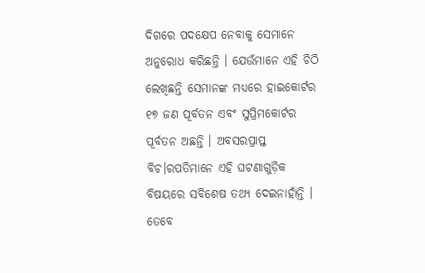ଦିଗରେ ପଦକ୍ଷେପ ନେବାକୁ ସେମାନେ ଅନୁରୋଧ କରିଛନ୍ତି । ଯେଉଁମାନେ ଏହି ଚିଠି ଲେଖିଛନ୍ତି ସେମାନଙ୍କ ମଧ୍ୟରେ ହାଇକୋର୍ଟର ୧୭ ଜଣ ପୂର୍ବତନ ଏବଂ ସୁପ୍ରିମକୋର୍ଟର ପୂର୍ବତନ ଅଛନ୍ତି । ଅବସରପ୍ରାପ୍ତ ବିଚ।ରପତିମାନେ ଏହି ଘଟଣାଗୁଡ଼ିକ ବିଷୟରେ ସବିଶେଷ ତଥ୍ୟ ଦେଇନାହାଁନ୍ତି । ତେବେ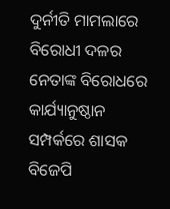ଦୁର୍ନୀତି ମାମଲାରେ ବିରୋଧୀ ଦଳର ନେତାଙ୍କ ବିରୋଧରେ କାର୍ଯ୍ୟାନୁଷ୍ଠାନ ସମ୍ପର୍କରେ ଶାସକ ବିଜେପି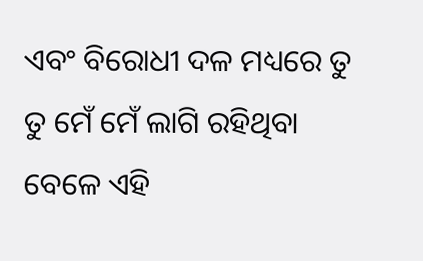ଏବଂ ବିରୋଧୀ ଦଳ ମଧ୍ୟରେ ତୁ ତୁ ମେଁ ମେଁ ଲାଗି ରହିଥିବା ବେଳେ ଏହି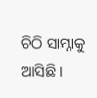ଚିଠି ସାମ୍ନାକୁ ଆସିଛି ।